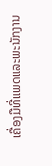ເຄື່ອງມືທີ່ແພດແລະພະນັກງານ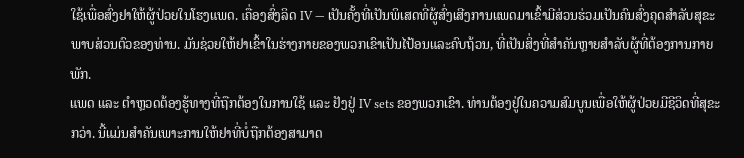ໃຊ້ເພື່ອສົ່ງຢາໃຫ້ຜູ້ປ່ວຍໃນໂຮງແພດ. เຄື່ອງສົ່ງລິດ IV — ເປັນຄັ້ງທີ່ເປັນພິເສດທີ່ຜູ້ສົ່ງເສີງການແພດມາເຂົ້າມີສ່ວນຮ່ວມເປັນຄົນສົ່ງຄຸດສຳລັບສຸຂະພາບສ່ວນຕົວຂອງທ່ານ. ມັນຊ່ວຍໃຫ້ຢາເຂົ້າໃນຮ່າງກາຍຂອງພວກເຂົາເປັນໄປ້ອນແລະຄົບຖ້ວນ, ທີ່ເປັນສິ່ງທີ່ສຳຄັນຫຼາຍສຳລັບຜູ້ທີ່ຕ້ອງການກາຍພັກ.
ແພດ ແລະ ຕຳຫຼວດຕ້ອງຮູ້ທາງທີ່ຖືກຕ້ອງໃນການໃຊ້ ແລະ ຢັງຢູ່ IV sets ຂອງພວກເຂົາ. ທ່ານຕ້ອງຢູ່ໃນຄວາມສົມບູນເພື່ອໃຫ້ຜູ້ປ່ວຍມີຊີວິດທີ່ສຸຂະກວ່າ. ນີ້ແມ່ນສຳຄັນເພາະການໃຫ້ຢາທີ່ບໍ່ຖືກຕ້ອງສາມາດ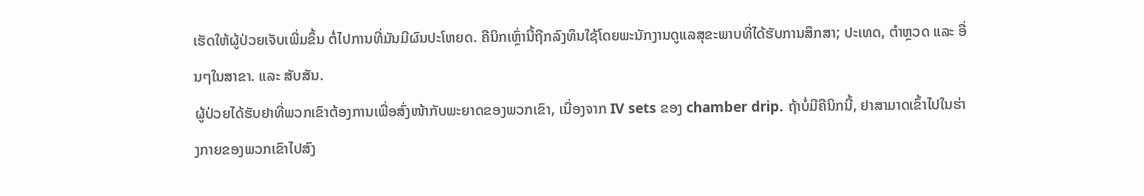ເຮັດໃຫ້ຜູ້ປ່ວຍເຈັບເພີ່ມຂຶ້ນ ຕໍ່ໄປການທີ່ມັນມີຜົນປະໂຫຍດ. ຄືນິກເຫຼົ່ານີ້ຖືກລົງທຶນໃຊ້ໂດຍພະນັກງານດູແລສຸຂະພາບທີ່ໄດ້ຮັບການສຶກສາ; ປະເທດ, ຕຳຫຼວດ ແລະ ອື່ນໆໃນສາຂາ. ແລະ ສັບສັນ.
ຜູ້ປ່ວຍໄດ້ຮັບຢາທີ່ພວກເຂົາຕ້ອງການເພື່ອສົ່ງໜ້າກັບພະຍາດຂອງພວກເຂົາ, ເນື່ອງຈາກ IV sets ຂອງ chamber drip. ຖ້າບໍ່ມີຄືນິກນີ້, ຢາສາມາດເຂົ້າໄປໃນຮ່າງກາຍຂອງພວກເຂົາໄປສົງ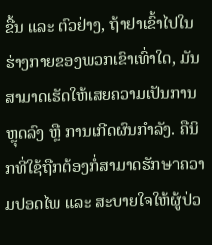ຂື້ນ ແລະ ຕົວຢ່າງ, ຖ້າຢາເຂົ້າໄປໃນຮ່າງກາຍຂອງພວກເຂົາເທົ່າໃດ, ມັນສາມາດເຮັດໃຫ້ເສຍຄວາມເປັນການຫຼຸດລົງ ຫຼື ການເກີດຜົນກຳລັງ. ຄືນິກທີ່ໃຊ້ຖືກຕ້ອງກໍ່ສາມາດຮັກษาຄວາມປອດໄພ ແລະ ສະບາຍໃຈໃຫ້ຜູ້ປ່ວ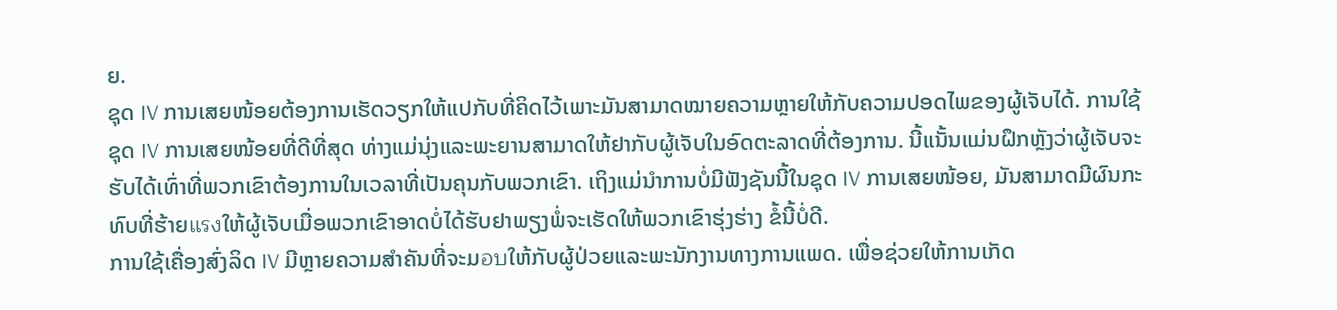ຍ.
ຊຸດ IV ການເສຍໜ້ອຍຕ້ອງການເຮັດວຽກໃຫ້ແປກັບທີ່ຄິດໄວ້ເພາະມັນສາມາດໝາຍຄວາມຫຼາຍໃຫ້ກັບຄວາມປອດໄພຂອງຜູ້ເຈັບໄດ້. ການໃຊ້ຊຸດ IV ການເສຍໜ້ອຍທີ່ດີທີ່ສຸດ ທ່າງແມ່ນຸ່ງແລະພະຍານສາມາດໃຫ້ຢາກັບຜູ້ເຈັບໃນອົດຕະລາດທີ່ຕ້ອງການ. ນີ້ແນັ້ນແມ່ນຝຶກຫຼັງວ່າຜູ້ເຈັບຈະຮັບໄດ້ເທົ່າທີ່ພວກເຂົາຕ້ອງການໃນເວລາທີ່ເປັນຄຸນກັບພວກເຂົາ. ເຖິງແມ່ນຳການບໍ່ມີຟັງຊັນນີ້ໃນຊຸດ IV ການເສຍໜ້ອຍ, ມັນສາມາດມີຜົນກະທົບທີ່ຮ້າຍแรงໃຫ້ຜູ້ເຈັບເມື່ອພວກເຂົາອາດບໍ່ໄດ້ຮັບຢາພຽງພໍ່ຈະເຮັດໃຫ້ພວກເຂົາຮຸ່ງຮ່າງ ຂໍ້ນີ້ບໍ່ດີ.
ການໃຊ້ເຄື່ອງສົ່ງລິດ IV ມີຫຼາຍຄວາມສຳຄັນທີ່ຈະມอบໃຫ້ກັບຜູ້ປ່ວຍແລະພະນັກງານທາງການແພດ. ເພື່ອຊ່ວຍໃຫ້ການເກັດ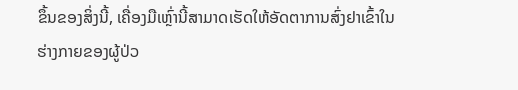ຂຶ້ນຂອງສິ່ງນີ້, ເຄື່ອງມືເຫຼົ່ານີ້ສາມາດເຮັດໃຫ້ອັດຕາການສົ່ງຢາເຂົ້າໃນຮ່າງກາຍຂອງຜູ້ປ່ວ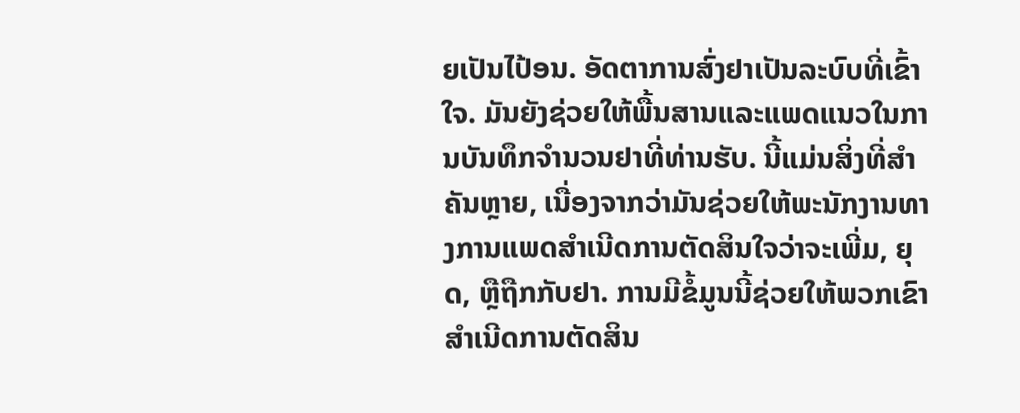ຍເປັນໄປ້ອນ. ອັດຕາການສົ່ງຢາເປັນລະບົບທີ່ເຂົ້າໃຈ. ມັນຍັງຊ່ວຍໃຫ້ພື້ນສານແລະແພດແນວໃນການບັນທຶກຈຳນວນຢາທີ່ທ່ານຮັບ. ນີ້ແມ່ນສິ່ງທີ່ສຳຄັນຫຼາຍ, ເນື່ອງຈາກວ່າມັນຊ່ວຍໃຫ້ພະນັກງານທາງການແພດສຳເນີດການຕັດສິນໃຈວ່າຈະເພີ່ມ, ຍຸດ, ຫຼືຖືກກັບຢາ. ການມີຂໍ້ມູນນີ້ຊ່ວຍໃຫ້ພວກເຂົາສຳເນີດການຕັດສິນ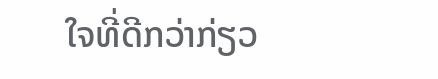ໃຈທີ່ດີກວ່າກ່ຽວ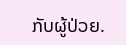ກັບຜູ້ປ່ວຍ.